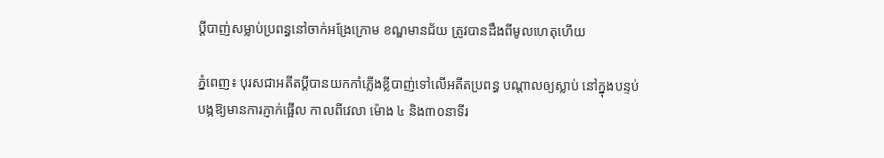ប្តីបាញ់សម្លាប់ប្រពន្ធនៅចាក់អង្រែក្រោម ខណ្ឌមានជ័យ ត្រូវបានដឹងពីមូលហេតុហើយ

ភ្នំពេញ៖ បុរសជាអតីតប្ដីបានយកកាំភ្លើងខ្លីបាញ់ទៅលើអតីតប្រពន្ធ បណ្តាលឲ្យស្លាប់ នៅក្នុងបន្ទប់ បង្កឱ្យមានការភ្ញាក់ផ្អើល កាលពីវេលា ម៉ោង ៤ និង៣០នាទីរ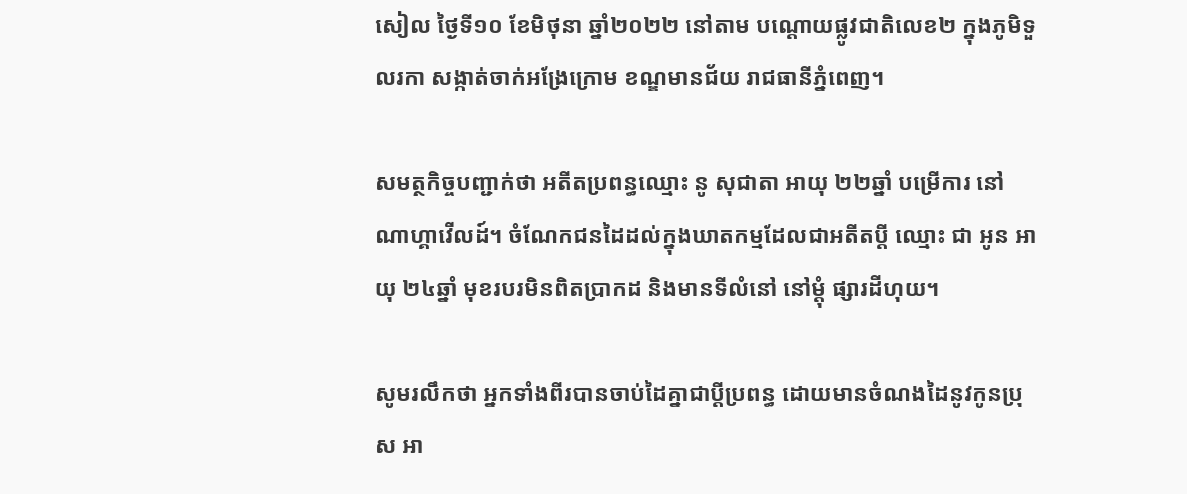សៀល ថ្ងៃទី១០ ខែមិថុនា ឆ្នាំ២០២២ នៅតាម បណ្ដោយផ្លូវជាតិលេខ២ ក្នុងភូមិទួលរកា សង្កាត់ចាក់អង្រែក្រោម ខណ្ឌមានជ័យ រាជធានីភ្នំពេញ។

សមត្ថកិច្ចបញ្ជាក់ថា អតីតប្រពន្ធឈ្មោះ នូ សុជាតា អាយុ ២២ឆ្នាំ បម្រើការ នៅណាហ្គាវើលដ៍។ ចំណែកជនដៃដល់ក្នុងឃាតកម្មដែលជាអតីតប្តី ឈ្មោះ ជា អូន អាយុ ២៤ឆ្នាំ មុខរបរមិនពិតប្រាកដ និងមានទីលំនៅ នៅម្តុំ ផ្សារដីហុយ។

សូមរលឹកថា អ្នកទាំងពីរបានចាប់ដៃគ្នាជាប្តីប្រពន្ធ ដោយមានចំណងដៃនូវកូនប្រុស អា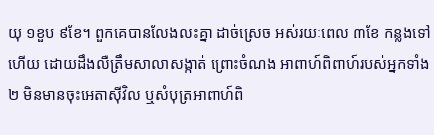យុ ១ខួប ៩ខែ។ ពួកគេបានលែងលះគ្នា ដាច់ស្រេច អស់រយៈពេល ៣ខែ កន្លងទៅហើយ ដោយដឹងលឺត្រឹមសាលាសង្កាត់ ព្រោះចំណង អាពាហ៍ពិពាហ៍របស់អ្នកទាំង២ មិនមានចុះអេតាស៊ីវិល ឬសំបុត្រអាពាហ៍ពិ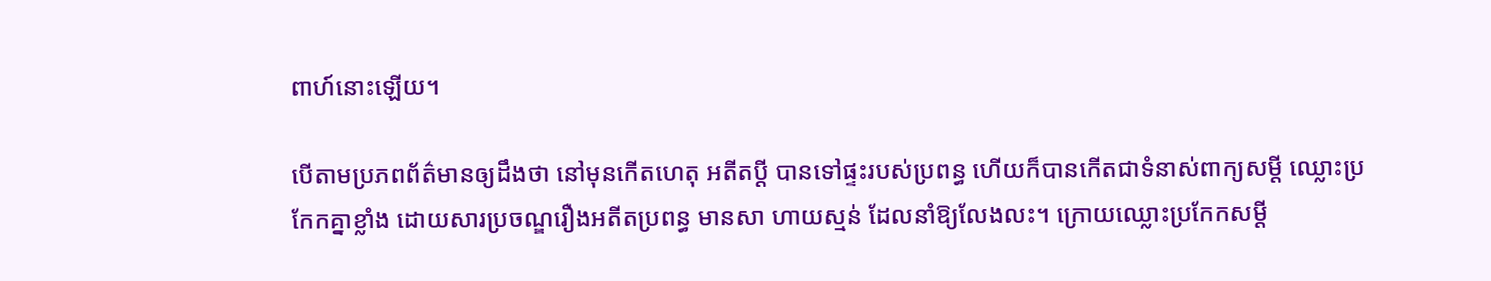ពាហ៍នោះឡើយ។

បើតាមប្រភពព័ត៌មានឲ្យដឹងថា នៅមុនកើតហេតុ អតីតប្ដី បានទៅផ្ទះរបស់ប្រពន្ធ ហើយក៏បានកើតជាទំនាស់ពាក្យសម្តី ឈ្លោះប្រកែកគ្នាខ្លាំង ដោយសារប្រចណ្ឌរឿងអតីតប្រពន្ធ មានសា ហាយស្មន់ ដែលនាំឱ្យលែងលះ។ ក្រោយឈ្លោះប្រកែកសម្តី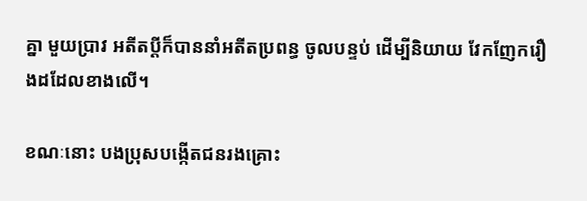គ្នា មួយប្រាវ អតីតប្តីក៏បាននាំអតីតប្រពន្ធ ចូលបន្ទប់ ដើម្បីនិយាយ វែកញែករឿងដដែលខាងលើ។

ខណៈនោះ បងប្រុសបង្កើតជនរងគ្រោះ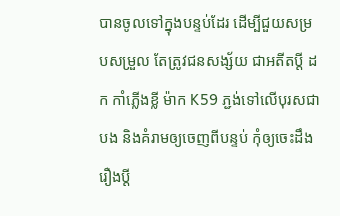បានចូលទៅក្នុងបន្ទប់ដែរ ដើម្បីជួយសម្របសម្រួល តែត្រូវជនសង្ស័យ ជាអតីតប្ដី ដក កាំភ្លើងខ្លី ម៉ាក K59 ភ្ជង់ទៅលើបុរសជាបង និងគំរាមឲ្យចេញពីបន្ទប់ កុំឲ្យចេះដឹង រឿងប្ដី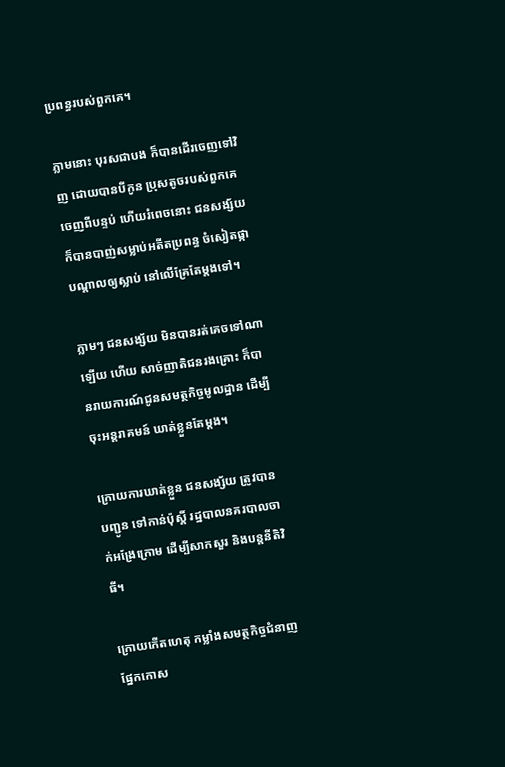ប្រពន្ធរបស់ពួកគេ។

ភ្លាមនោះ បុរសជាបង ក៏បានដើរចេញទៅវិញ ដោយបានបីកូន ប្រុសតូចរបស់ពួកគេ ចេញពីបន្ទប់ ហើយរំពេចនោះ ជនសង្ស័យ ក៏បានបាញ់សម្លាប់អតីតប្រពន្ធ ចំសៀតផ្កា បណ្តាលឲ្យស្លាប់ នៅលើគ្រែតែម្តងទៅ។

ភ្លាមៗ ជនសង្ស័យ មិនបានរត់គេចទៅណាឡើយ ហើយ សាច់ញាតិជនរងគ្រោះ ក៏បានរាយការណ៍ជូនសមត្ថកិច្ចមូលដ្ឋាន ដើម្បីចុះអន្តរាគមន៍ ឃាត់ខ្លួនតែម្តង។

ក្រោយការឃាត់ខ្លួន ជនសង្ស័យ ត្រូវបានបញ្ជូន ទៅកាន់ប៉ុស្តិ៍ រដ្ឋបាលនគរបាលចាក់អង្រែក្រោម ដើម្បីសាកសួរ និងបន្តនីតិវិធី។

ក្រោយកើតហេតុ កម្លាំងសមត្ថកិច្ចជំនាញផ្នែកកោស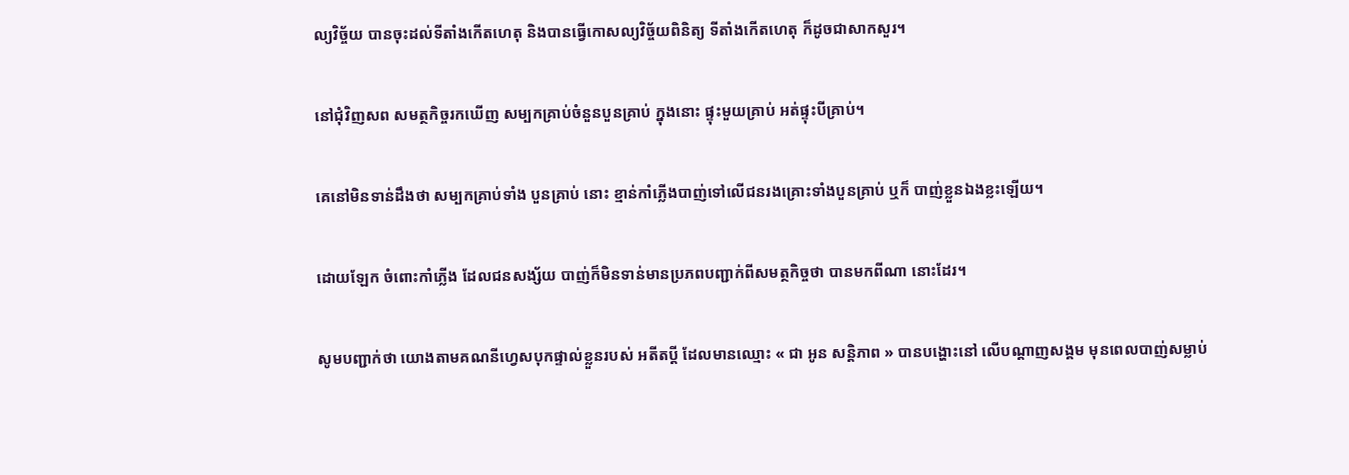ល្យវិច្ច័យ បានចុះដល់ទីតាំងកើតហេតុ និងបានធ្វើកោសល្យវិច្ច័យពិនិត្យ ទីតាំងកើតហេតុ ក៏ដូចជាសាកសួរ។

នៅជុំវិញសព សមត្ថកិច្ចរកឃើញ សម្បកគ្រាប់ចំនួនបួនគ្រាប់ ក្នុងនោះ ផ្ទុះមួយគ្រាប់ អត់ផ្ទុះបីគ្រាប់។

គេនៅមិនទាន់ដឹងថា សម្បកគ្រាប់ទាំង បួនគ្រាប់ នោះ ខ្មាន់កាំភ្លើងបាញ់ទៅលើជនរងគ្រោះទាំងបួនគ្រាប់ ឬក៏ បាញ់ខ្លួនឯងខ្លះឡើយ។

ដោយឡែក ចំពោះកាំភ្លើង ដែលជនសង្ស័យ បាញ់ក៏មិនទាន់មានប្រភពបញ្ជាក់ពីសមត្ថកិច្ចថា បានមកពីណា នោះដែរ។

សូមបញ្ជាក់ថា យោងតាមគណនីហ្វេសបុកផ្ទាល់ខ្លួនរបស់ អតីតប្តី ដែលមានឈ្មោះ « ជា អូន សន្តិភាព » បានបង្ហោះនៅ លើបណ្តាញសង្គម មុនពេលបាញ់សម្លាប់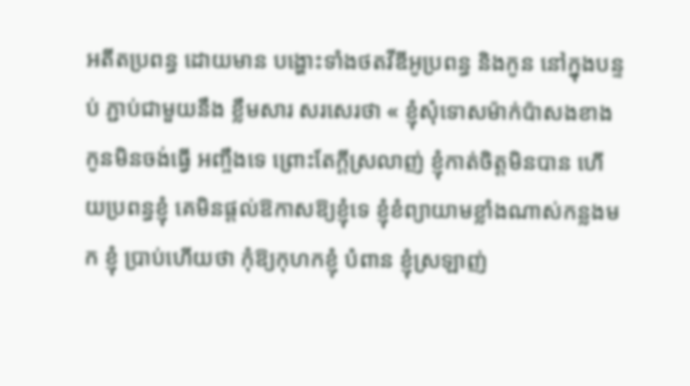អតីតប្រពន្ធ ដោយមាន បង្ហោះទាំងថតវីឌីអូប្រពន្ធ និងកូន នៅក្នុងបន្ទប់ ភ្ជាប់ជាមួយនឹង ខ្លឹមសារ សរសេរថា « ខ្ញុំសុំទោសម៉ាក់ប៉ាសងខាង កូនមិនចង់ធ្វើ អញ្ចឹងទេ ព្រោះតែក្តីស្រលាញ់ ខ្ញុំកាត់ចិត្តមិនបាន ហើយប្រពន្ធខ្ញុំ គេមិនផ្ដល់ឱកាសឱ្យខ្ញុំទេ ខ្ញុំខំព្យាយាមខ្លាំងណាស់កន្លងមក ខ្ញុំ ប្រាប់ហើយថា កុំឱ្យកុហកខ្ញុំ បំពាន ខ្ញុំស្រឡាញ់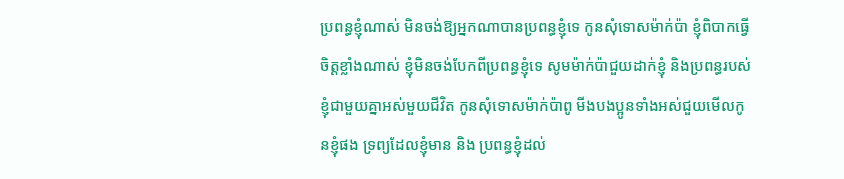ប្រពន្ធខ្ញុំណាស់ មិនចង់ឱ្យអ្នកណាបានប្រពន្ធខ្ញុំទេ កូនសុំទោសម៉ាក់ប៉ា ខ្ញុំពិបាកធ្វើ ចិត្តខ្លាំងណាស់ ខ្ញុំមិនចង់បែកពីប្រពន្ធខ្ញុំទេ សូមម៉ាក់ប៉ាជួយដាក់ខ្ញុំ និងប្រពន្ធរបស់ខ្ញុំជាមួយគ្នាអស់មួយជីវិត កូនសុំទោសម៉ាក់ប៉ាពូ មីងបងប្អូនទាំងអស់ជួយមើលកូនខ្ញុំផង ទ្រព្យដែលខ្ញុំមាន និង ប្រពន្ធខ្ញុំដល់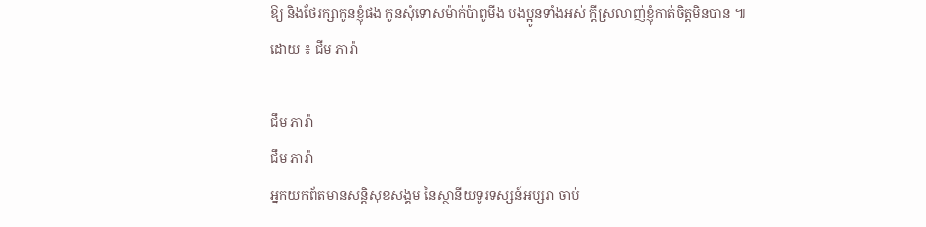ឱ្យ និងថែរក្សាកូនខ្ញុំផង កូនសុំទោសម៉ាក់ប៉ាពូមីង បងប្អូនទាំងអស់ ក្តីស្រលាញ់ខ្ញុំកាត់ចិត្តមិនបាន ៕
ដោយ ៖ ជីម ភារ៉ា

ជឹម ភារ៉ា
ជឹម ភារ៉ា
អ្នកយកព័តមានសន្តិសុខសង្គម នៃស្ថានីយទូរទស្សន៍អប្សរា ចាប់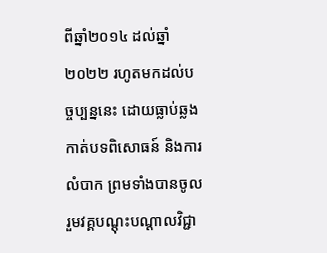ពីឆ្នាំ២០១៤ ដល់ឆ្នាំ២០២២ រហូតមកដល់បច្ចប្បន្ននេះ ដោយធ្លាប់ឆ្លងកាត់បទពិសោធន៍ និងការលំបាក ព្រមទាំងបានចូលរួមវគ្គបណ្ដុះបណ្ដាលវិជ្ជា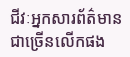ជីវៈអ្នកសារព័ត៌មានជាច្រើនលើកផង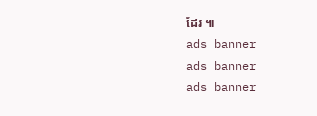ដែរ ៕
ads banner
ads banner
ads banner